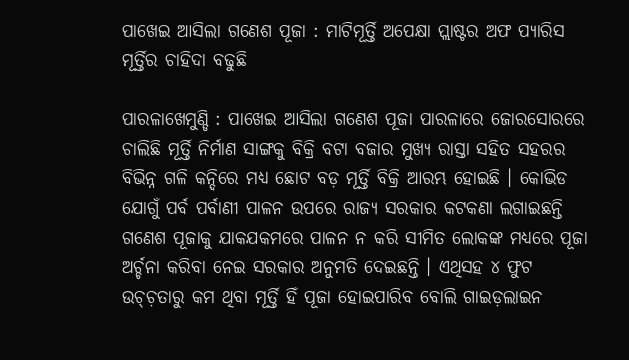ପାଖେଇ ଆସିଲା ଗଣେଶ ପୂଜା : ମାଟିମୂର୍ତ୍ତି ଅପେକ୍ଷା ପ୍ଲାଷ୍ଟର ଅଫ ପ୍ୟାରିସ ମୂର୍ତ୍ତିର ଚାହିଦା ବଢୁଛି

ପାରଳାଖେମୁଣ୍ଡି : ପାଖେଇ ଆସିଲା ଗଣେଶ ପୂଜା ପାରଳାରେ ଜୋରସୋରରେ ଚାଲିଛି ମୂର୍ତ୍ତି ନିର୍ମାଣ ସାଙ୍ଗକୁ ବିକ୍ରି ବଟା ବଜାର ମୁଖ୍ୟ ରାସ୍ତା ସହିତ ସହରର ବିଭିନ୍ନ ଗଳି କନ୍ଦିରେ ମଧ୍ୟ ଛୋଟ ବଡ଼ ମୂର୍ତ୍ତି ବିକ୍ରି ଆରମ୍ଭ ହୋଇଛି । କୋଭିଡ ଯୋଗୁଁ ପର୍ବ ପର୍ବାଣୀ ପାଳନ ଉପରେ ରାଜ୍ୟ ସରକାର କଟକଣା ଲଗାଇଛନ୍ତି ଗଣେଶ ପୂଜାକୁ ଯାକଯକମରେ ପାଳନ ନ କରି ସୀମିତ ଲୋକଙ୍କ ମଧ୍ୟରେ ପୂଜା ଅର୍ଚ୍ଚନା କରିବା ନେଇ ସରକାର ଅନୁମତି ଦେଇଛନ୍ତି । ଏଥିସହ ୪ ଫୁଟ ଉଚ୍ଚ଼ତାରୁ କମ ଥିବା ମୂର୍ତ୍ତି ହିଁ ପୂଜା ହୋଇପାରିବ ବୋଲି ଗାଇଡ଼ଲାଇନ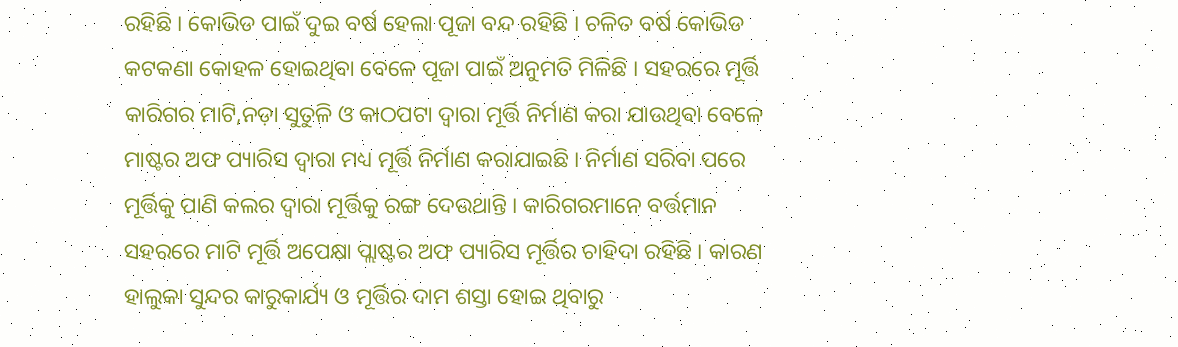ରହିଛି । କୋଭିଡ ପାଇଁ ଦୁଇ ବର୍ଷ ହେଲା ପୂଜା ବନ୍ଦ ରହିଛି । ଚଳିତ ବର୍ଷ କୋଭିଡ କଟକଣା କୋହଳ ହୋଇଥିବା ବେଳେ ପୂଜା ପାଇଁ ଅନୁମତି ମିଳିଛି । ସହରରେ ମୂର୍ତ୍ତି କାରିଗର ମାଟି,ନଡ଼ା ସୁତୁଳି ଓ କାଠପଟା ଦ୍ୱାରା ମୂର୍ତ୍ତି ନିର୍ମାଣ କରା ଯାଉଥିବା ବେଳେ ମାଷ୍ଟର ଅଫ ପ୍ୟାରିସ ଦ୍ୱାରା ମଧ୍ୟ ମୂର୍ତ୍ତି ନିର୍ମାଣ କରାଯାଇଛି । ନିର୍ମାଣ ସରିବା ପରେ ମୂର୍ତ୍ତିକୁ ପାଣି କଲର ଦ୍ୱାରା ମୂର୍ତ୍ତିକୁ ରଙ୍ଗ ଦେଉଥାନ୍ତି । କାରିଗରମାନେ ବର୍ତ୍ତମାନ ସହରରେ ମାଟି ମୂର୍ତ୍ତି ଅପେକ୍ଷା ପ୍ଲାଷ୍ଟର ଅଫ ପ୍ୟାରିସ ମୂର୍ତ୍ତିର ଚାହିଦା ରହିଛି । କାରଣ ହାଲୁକା ସୁନ୍ଦର କାରୁକାର୍ଯ୍ୟ ଓ ମୂର୍ତ୍ତିର ଦାମ ଶସ୍ତା ହୋଇ ଥିବାରୁ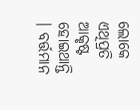ଲୋକେ ଏଥିପ୍ରତି ଆକୃଷ୍ଟ ହୋଇଥାନ୍ତି । ବର୍ତ୍ତମାନ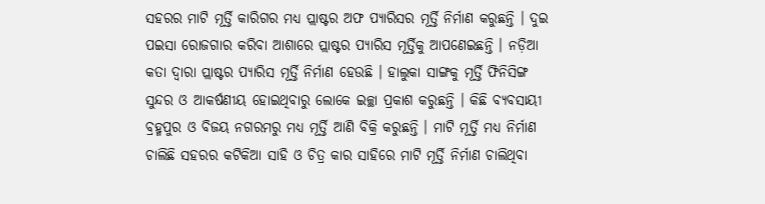ସହରର ମାଟି ମୂର୍ତ୍ତି କାରିଗର ମଧ୍ୟ ପ୍ଲାଷ୍ଟର ଅଫ ପ୍ୟାରିସର ମୂର୍ତ୍ତି ନିର୍ମାଣ କରୁଛନ୍ତି । ଦୁଇ ପଇସା ରୋଜଗାର କରିବା ଆଶାରେ ପ୍ଲାଷ୍ଟର ପ୍ୟାରିସ ମୂର୍ତ୍ତିକୁ ଆପଣେଇଛନ୍ତି । ନଡ଼ିଆ କତା ଦ୍ୱାରା ପ୍ଲାଷ୍ଟର ପ୍ୟାରିସ ମୂର୍ତ୍ତି ନିର୍ମାଣ ହେଉଛି । ହାଲୁକା ସାଙ୍ଗକୁ ମୂର୍ତ୍ତି ଫିନିସିଙ୍ଗ ସୁନ୍ଦର ଓ ଆକର୍ଷଣୀୟ ହୋଇଥିବାରୁ ଲୋକେ ଇଚ୍ଛା ପ୍ରକାଶ କରୁଛନ୍ତି । କିଛି ବ୍ୟବସାୟୀ ବ୍ରହ୍ମପୁର ଓ ବିଜୟ ନଗରମରୁ ମଧ୍ୟ ମୂର୍ତ୍ତି ଆଣି ବିକ୍ରି କରୁଛନ୍ତି । ମାଟି ମୂର୍ତ୍ତି ମଧ୍ୟ ନିର୍ମାଣ ଚାଲିଛି ସହରର କଟିକିଆ ସାହି ଓ ଚିତ୍ର କାର ସାହିରେ ମାଟି ମୂର୍ତ୍ତି ନିର୍ମାଣ ଚାଲିଥିବା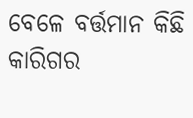ବେଳେ ବର୍ତ୍ତମାନ କିଛି କାରିଗର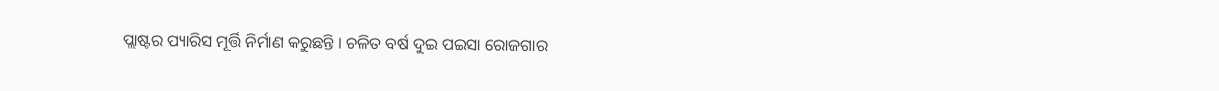ପ୍ଲାଷ୍ଟର ପ୍ୟାରିସ ମୂର୍ତ୍ତି ନିର୍ମାଣ କରୁଛନ୍ତି । ଚଳିତ ବର୍ଷ ଦୁଇ ପଇସା ରୋଜଗାର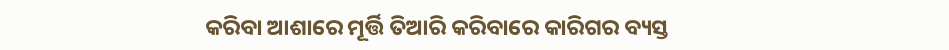କରିବା ଆଶାରେ ମୂର୍ତ୍ତି ତିଆରି କରିବାରେ କାରିଗର ବ୍ୟସ୍ତ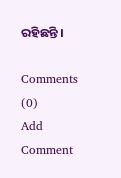ରହିଛନ୍ତି ।

Comments (0)
Add Comment